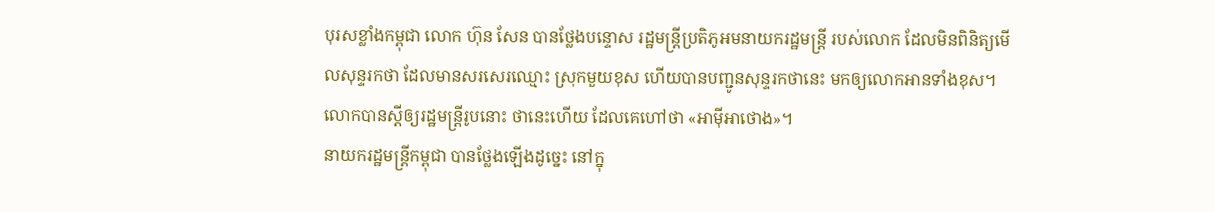បុរសខ្លាំងកម្ពុជា លោក ហ៊ុន សែន បានថ្លែងបន្ទោស រដ្ឋមន្ត្រីប្រតិភូអមនាយករដ្ឋមន្ត្រី របស់លោក ដែលមិនពិនិត្យមើលសុន្ទរកថា ដែលមានសរសេរឈ្មោះ ស្រុកមួយខុស ហើយបានបញ្ជូនសុន្ទរកថានេះ មកឲ្យលោកអានទាំងខុស។ លោកបានស្ដីឲ្យរដ្ឋមន្ត្រីរូបនោះ ថានេះហើយ ដែលគេហៅថា «អាម៉ីអាថោង»។
នាយករដ្ឋមន្ត្រីកម្ពុជា បានថ្លែងឡើងដូច្នេះ នៅក្នុ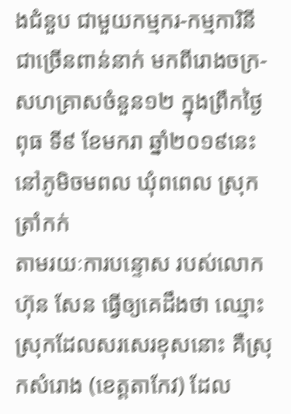ងជំនួប ជាមួយកម្មករ-កម្មការិនីជាច្រើនពាន់នាក់ មកពីរោងចក្រ-សហគ្រាសចំនួន១២ ក្នុងព្រឹកថ្ងៃពុធ ទី៩ ខែមករា ឆ្នាំ២០១៩នេះ នៅភូមិចមពល ឃុំពពេល ស្រុកត្រាំកក់
តាមរយៈការបន្ទោស របស់លោក ហ៊ុន សែន ធ្វើឲ្យគេដឹងថា ឈ្មោះស្រុកដែលសរសេរខុសនោះ គឺស្រុកសំរោង (ខេត្តតាកែវ) ដែល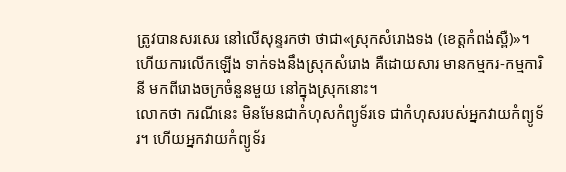ត្រូវបានសរសេរ នៅលើសុន្ទរកថា ថាជា«ស្រុកសំរោងទង (ខេត្តកំពង់ស្ពឺ)»។ ហើយការលើកឡើង ទាក់ទងនឹងស្រុកសំរោង គឺដោយសារ មានកម្មករ-កម្មការិនី មកពីរោងចក្រចំនួនមួយ នៅក្នុងស្រុកនោះ។
លោកថា ករណីនេះ មិនមែនជាកំហុសកំព្យូទ័រទេ ជាកំហុសរបស់អ្នកវាយកំព្យូទ័រ។ ហើយអ្នកវាយកំព្យូទ័រ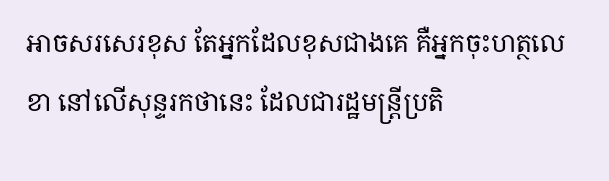អាចសរសេរខុស តែអ្នកដែលខុសជាងគេ គឺអ្នកចុះហត្ថលេខា នៅលើសុន្ទរកថានេះ ដែលជារដ្ឋមន្ត្រីប្រតិ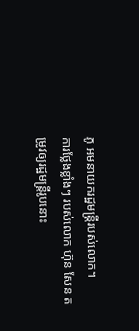ភូ អមនាយករដ្ឋមន្ត្រីរបស់លោក។
ការថ្លែងខ្លាំងៗ របស់លោក ហ៊ុន សែន តម្រូវឲ្យរដ្ឋមន្ត្រីរូបនោះ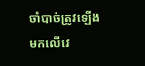ចាំបាច់ត្រូវឡើង មកលើវេ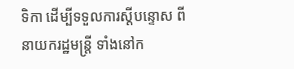ទិកា ដើម្បីទទួលការស្ដីបន្ទោស ពីនាយករដ្ឋមន្ត្រី ទាំងនៅក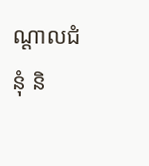ណ្ដាលជំនុំ និ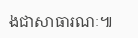ងជាសាធារណៈ៕